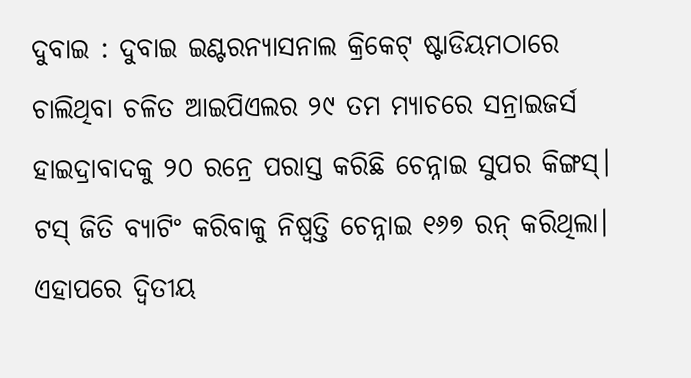ଦୁବାଇ : ଦୁବାଇ ଇଣ୍ଟରନ୍ୟାସନାଲ କ୍ରିକେଟ୍ ଷ୍ଟାଡିୟମଠାରେ ଚାଲିଥିବା ଚଳିତ ଆଇପିଏଲର ୨୯ ତମ ମ୍ୟାଚରେ ସନ୍ରାଇଜର୍ସ ହାଇଦ୍ରାବାଦକୁ ୨୦ ରନ୍ରେ ପରାସ୍ତ କରିଛି ଚେନ୍ନାଇ ସୁପର କିଙ୍ଗସ୍। ଟସ୍ ଜିତି ବ୍ୟାଟିଂ କରିବାକୁ ନିଷ୍ବତ୍ତି ଚେନ୍ନାଇ ୧୬୭ ରନ୍ କରିଥିଲା। ଏହାପରେ ଦ୍ବିତୀୟ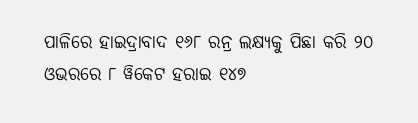ପାଳିରେ ହାଇଦ୍ରାବାଦ ୧୬୮ ରନ୍ର ଲକ୍ଷ୍ୟକୁ ପିଛା କରି ୨୦ ଓଭରରେ ୮ ୱିକେଟ ହରାଇ ୧୪୭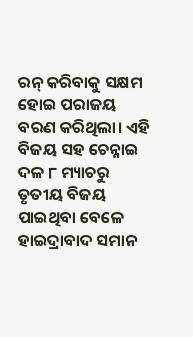ରନ୍ କରିବାକୁ ସକ୍ଷମ ହୋଇ ପରାଜୟ ବରଣ କରିଥିଲା। ଏହି ବିଜୟ ସହ ଚେନ୍ନାଇ ଦଳ ୮ ମ୍ୟାଚରୁ ତୃତୀୟ ବିଜୟ ପାଇଥିବା ବେଳେ ହାଇଦ୍ରାବାଦ ସମାନ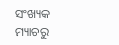ସଂଖ୍ୟକ ମ୍ୟାଚରୁ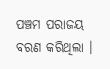ପଞ୍ଚମ ପରାଜୟ ବରଣ କରିଥିଲା ।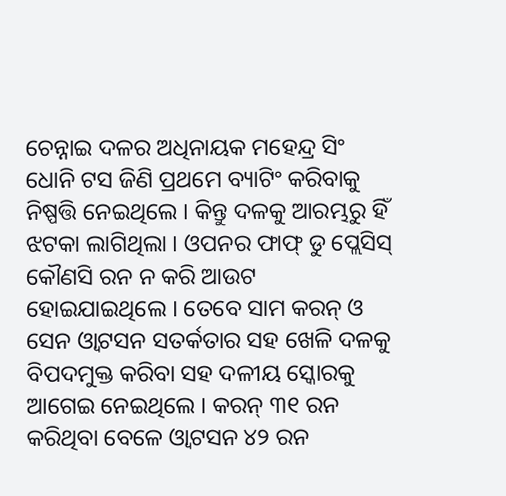ଚେନ୍ନାଇ ଦଳର ଅଧିନାୟକ ମହେନ୍ଦ୍ର ସିଂ ଧୋନି ଟସ ଜିଣି ପ୍ରଥମେ ବ୍ୟାଟିଂ କରିବାକୁ ନିଷ୍ପତ୍ତି ନେଇଥିଲେ । କିନ୍ତୁ ଦଳକୁ ଆରମ୍ଭରୁ ହିଁ ଝଟକା ଲାଗିଥିଲା । ଓପନର ଫାଫ୍ ଡୁ ପ୍ଲେସିସ୍ କୌଣସି ରନ ନ କରି ଆଉଟ ହୋଇଯାଇଥିଲେ । ତେବେ ସାମ କରନ୍ ଓ ସେନ ଓ୍ବାଟସନ ସତର୍କତାର ସହ ଖେଳି ଦଳକୁ ବିପଦମୁକ୍ତ କରିବା ସହ ଦଳୀୟ ସ୍କୋରକୁ ଆଗେଇ ନେଇଥିଲେ । କରନ୍ ୩୧ ରନ କରିଥିବା ବେଳେ ଓ୍ବାଟସନ ୪୨ ରନ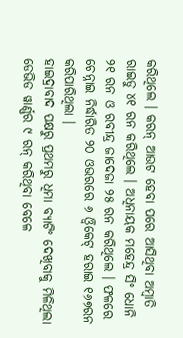କରିଥିଲେ । କରନ୍ ଆଉଟ ହେବା ପରେ ଆସିଥିବା ଅମ୍ବାତି ରାଇଡୁ ୪୧ ରନ କରିଥିଲେ । ଅଧିନାୟକ ମହେନ୍ଦ୍ର ସିଂ ଧୋନି ୨୧ ରନ ଓ ରବୀନ୍ଦ୍ର ଜାଦେଜା ୨୫ ରନ କରିଥିଲେ । ଫଳରେ ଚେନ୍ନାଇ ନିର୍ଦ୍ଧାରିତ ୨୦ ଓଭରରେ ୬ ଓ୍ବିକେଟ୍ ହରାଇ ୧୬୭ରନ କରିପାରିଥିଲା ।
ହାଇଦ୍ରାବାଦ ପକ୍ଷରୁ ପ୍ରଥମରୁ ଧିମା ବ୍ୟାଟିଂ ଦେଖିବାକୁ ମିଳିଥିଲା ଡେଭିଡ ୱାର୍ଣ୍ଣର ୯ ରନ୍ କରିଥିବା ବେଳେ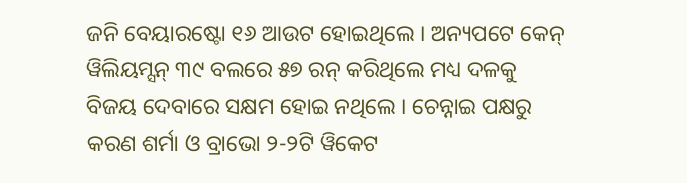ଜନି ବେୟାରଷ୍ଟୋ ୧୬ ଆଉଟ ହୋଇଥିଲେ । ଅନ୍ୟପଟେ କେନ୍ ୱିଲିୟମ୍ସନ୍ ୩୯ ବଲରେ ୫୭ ରନ୍ କରିଥିଲେ ମଧ୍ୟ ଦଳକୁ ବିଜୟ ଦେବାରେ ସକ୍ଷମ ହୋଇ ନଥିଲେ । ଚେନ୍ନାଇ ପକ୍ଷରୁ କରଣ ଶର୍ମା ଓ ବ୍ରାଭୋ ୨-୨ଟି ୱିକେଟ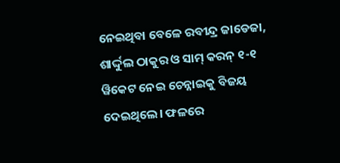ନେଇଥିବା ବେଳେ ରବୀନ୍ଦ୍ର ଜାଡେଜା, ଶାର୍ଦ୍ଦୁଲ ଠାକୁର ଓ ସାମ୍ କରନ୍ ୧-୧ ୱିକେଟ ନେଇ ଚେନ୍ନାଇକୁ ବିଜୟ ଦେଇଥିଲେ। ଫଳରେ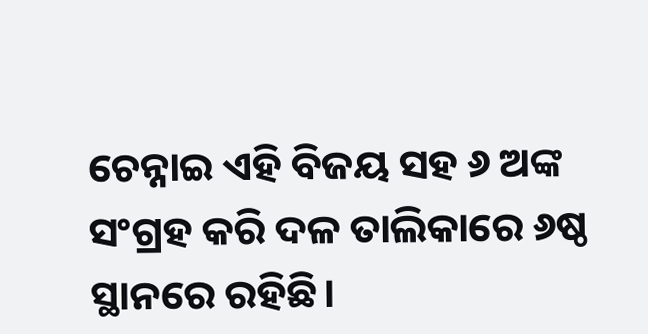ଚେନ୍ନାଇ ଏହି ବିଜୟ ସହ ୬ ଅଙ୍କ ସଂଗ୍ରହ କରି ଦଳ ତାଲିକାରେ ୬ଷ୍ଠ ସ୍ଥାନରେ ରହିଛି।